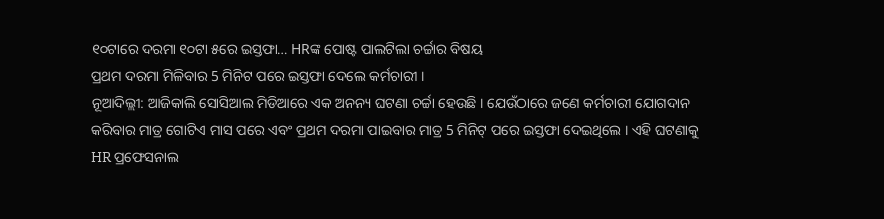୧୦ଟାରେ ଦରମା ୧୦ଟା ୫ରେ ଇସ୍ତଫା… HRଙ୍କ ପୋଷ୍ଟ ପାଲଟିଲା ଚର୍ଚ୍ଚାର ବିଷୟ
ପ୍ରଥମ ଦରମା ମିଳିବାର 5 ମିନିଟ ପରେ ଇସ୍ତଫା ଦେଲେ କର୍ମଚାରୀ ।
ନୂଆଦିଲ୍ଲୀ: ଆଜିକାଲି ସୋସିଆଲ ମିଡିଆରେ ଏକ ଅନନ୍ୟ ଘଟଣା ଚର୍ଚ୍ଚା ହେଉଛି । ଯେଉଁଠାରେ ଜଣେ କର୍ମଚାରୀ ଯୋଗଦାନ କରିବାର ମାତ୍ର ଗୋଟିଏ ମାସ ପରେ ଏବଂ ପ୍ରଥମ ଦରମା ପାଇବାର ମାତ୍ର 5 ମିନିଟ୍ ପରେ ଇସ୍ତଫା ଦେଇଥିଲେ । ଏହି ଘଟଣାକୁ HR ପ୍ରଫେସନାଲ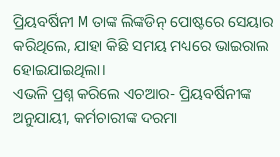ପ୍ରିୟବର୍ଷିନୀ M ତାଙ୍କ ଲିଙ୍କଡିନ୍ ପୋଷ୍ଟରେ ସେୟାର କରିଥିଲେ, ଯାହା କିଛି ସମୟ ମଧ୍ୟରେ ଭାଇରାଲ ହୋଇଯାଇଥିଲା।
ଏଭଳି ପ୍ରଶ୍ନ କରିଲେ ଏଚଆର- ପ୍ରିୟବର୍ଷିନୀଙ୍କ ଅନୁଯାୟୀ, କର୍ମଚାରୀଙ୍କ ଦରମା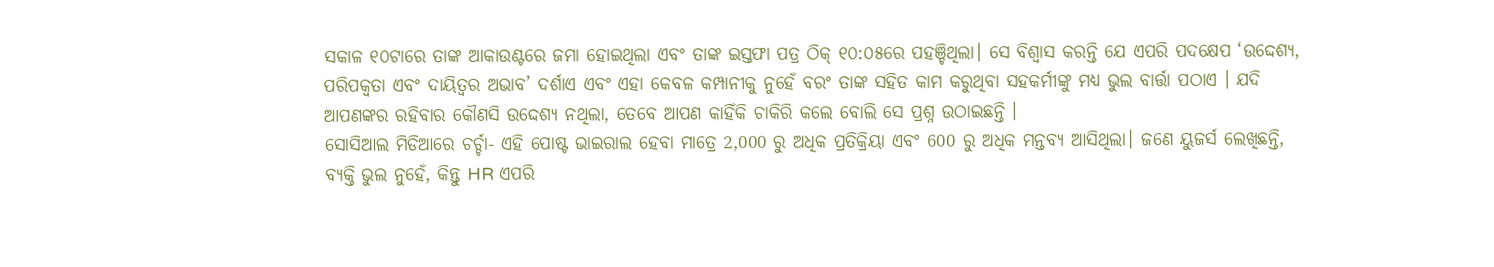ସକାଳ ୧୦ଟାରେ ତାଙ୍କ ଆକାଉଣ୍ଟରେ ଜମା ହୋଇଥିଲା ଏବଂ ତାଙ୍କ ଇସ୍ତଫା ପତ୍ର ଠିକ୍ ୧୦:୦୫ରେ ପହଞ୍ଚିଥିଲା। ସେ ବିଶ୍ୱାସ କରନ୍ତି ଯେ ଏପରି ପଦକ୍ଷେପ ‘ଉଦ୍ଦେଶ୍ୟ, ପରିପକ୍ୱତା ଏବଂ ଦାୟିତ୍ୱର ଅଭାବ’ ଦର୍ଶାଏ ଏବଂ ଏହା କେବଳ କମ୍ପାନୀକୁ ନୁହେଁ ବରଂ ତାଙ୍କ ସହିତ କାମ କରୁଥିବା ସହକର୍ମୀଙ୍କୁ ମଧ୍ୟ ଭୁଲ ବାର୍ତ୍ତା ପଠାଏ । ଯଦି ଆପଣଙ୍କର ରହିବାର କୌଣସି ଉଦ୍ଦେଶ୍ୟ ନଥିଲା, ତେବେ ଆପଣ କାହିଁକି ଚାକିରି କଲେ ବୋଲି ସେ ପ୍ରଶ୍ନ ଉଠାଇଛନ୍ତି ।
ସୋସିଆଲ ମିଡିଆରେ ଚର୍ଚ୍ଚା- ଏହି ପୋଷ୍ଟ ଭାଇରାଲ ହେବା ମାତ୍ରେ 2,000 ରୁ ଅଧିକ ପ୍ରତିକ୍ରିୟା ଏବଂ 600 ରୁ ଅଧିକ ମନ୍ତବ୍ୟ ଆସିଥିଲା। ଜଣେ ୟୁଜର୍ସ ଲେଖିଛନ୍ତି, ବ୍ୟକ୍ତି ଭୁଲ ନୁହେଁ, କିନ୍ତୁ HR ଏପରି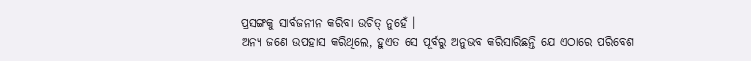ପ୍ରସଙ୍ଗକୁ ସାର୍ବଜନୀନ କରିବା ଉଚିତ୍ ନୁହେଁ ।
ଅନ୍ୟ ଜଣେ ଉପହାସ କରିଥିଲେ, ହୁଏତ ସେ ପୂର୍ବରୁ ଅନୁଭବ କରିସାରିଛନ୍ତି ଯେ ଏଠାରେ ପରିବେଶ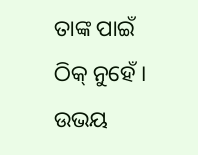ତାଙ୍କ ପାଇଁ ଠିକ୍ ନୁହେଁ । ଉଭୟ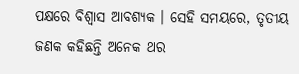ପକ୍ଷରେ ବିଶ୍ୱାସ ଆବଶ୍ୟକ । ସେହି ସମୟରେ, ତୃତୀୟ ଜଣକ କହିଛନ୍ତି ଅନେକ ଥର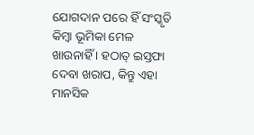ଯୋଗଦାନ ପରେ ହିଁ ସଂସ୍କୃତି କିମ୍ବା ଭୂମିକା ମେଳ ଖାଉନାହିଁ । ହଠାତ୍ ଇସ୍ତଫା ଦେବା ଖରାପ, କିନ୍ତୁ ଏହା ମାନସିକ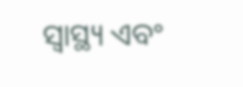ସ୍ୱାସ୍ଥ୍ୟ ଏବଂ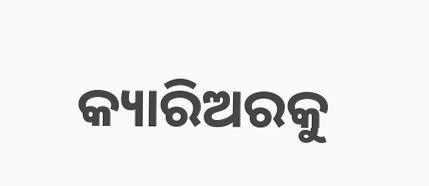କ୍ୟାରିଅରକୁ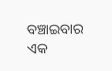ବଞ୍ଚାଇବାର ଏକ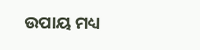ଉପାୟ ମଧ୍ୟ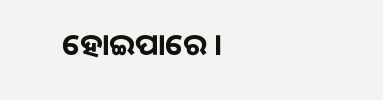ହୋଇପାରେ ।